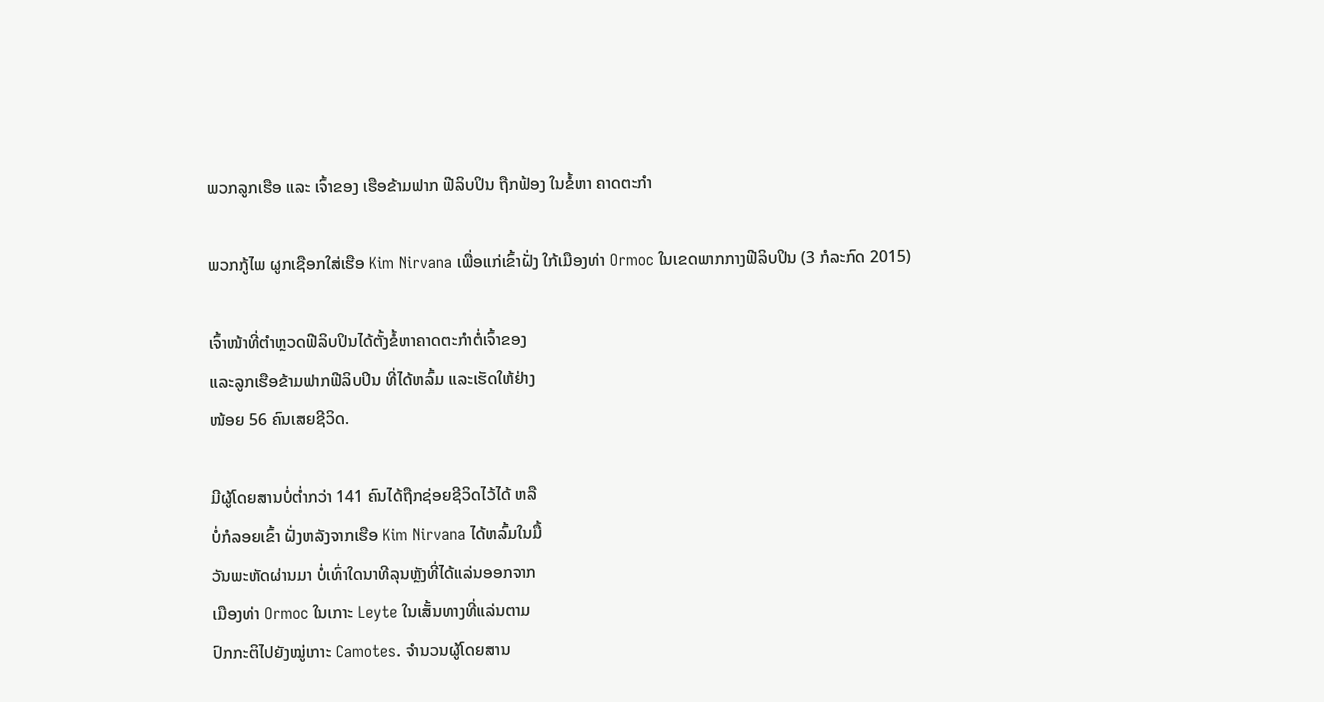ພວກລູກເຮືອ ແລະ ເຈົ້າຂອງ ເຮືອຂ້າມຟາກ ຟີລິບປິນ ຖືກຟ້ອງ ໃນຂໍ້ຫາ ຄາດຕະກຳ

ພວກກູ້ໄພ ຜູກເຊືອກໃສ່ເຮືອ Kim Nirvana ເພື່ອແກ່ເຂົ້າຝັ່ງ ໃກ້ເມືອງທ່າ Ormoc ໃນເຂດພາກກາງຟີລິບປິນ (3 ກໍລະກົດ 2015)

ເຈົ້າໜ້າທີ່ຕຳຫຼວດຟີລິບປິນໄດ້ຕັ້ງຂໍ້ຫາຄາດຕະກຳຕໍ່ເຈົ້າຂອງ
ແລະລູກເຮືອຂ້າມຟາກຟີລິບປິນ ທີ່ໄດ້ຫລົ້ມ ແລະເຮັດໃຫ້ຢ່າງ
ໜ້ອຍ 56 ຄົນເສຍຊີວິດ.

ມີຜູ້ໂດຍສານບໍ່ຕ່ຳກວ່າ 141 ຄົນໄດ້ຖືກຊ່ອຍຊີວິດໄວ້ໄດ້ ຫລື
ບໍ່ກໍລອຍເຂົ້າ ຝັ່ງຫລັງຈາກເຮືອ Kim Nirvana ໄດ້ຫລົ້ມໃນມື້
ວັນພະຫັດຜ່ານມາ ບໍ່ເທົ່າໃດນາທີລຸນຫຼັງທີ່ໄດ້ແລ່ນອອກຈາກ
ເມືອງທ່າ Ormoc ໃນເກາະ Leyte ໃນເສັ້ນທາງທີ່ແລ່ນຕາມ
ປົກກະຕິໄປຍັງໝູ່ເກາະ Camotes. ຈຳນວນຜູ້ໂດຍສານ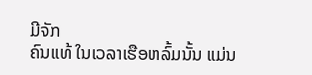ມີຈັກ
ຄົນແທ້ ໃນເວລາເຮືອຫລົ້ມນັ້ນ ແມ່ນ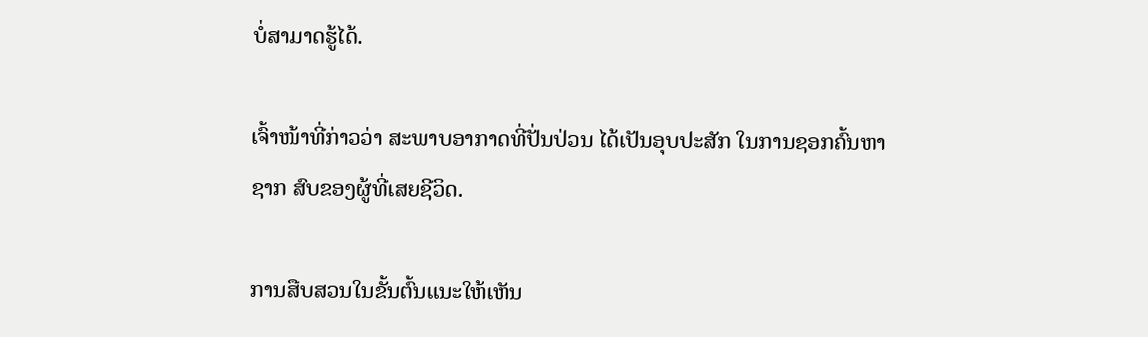ບໍ່ສາມາດຮູ້ໄດ້.

ເຈົ້າໜ້າທີ່ກ່າວວ່າ ສະພາບອາກາດທີ່ປັ່ນປ່ວນ ໄດ້ເປັນອຸບປະສັກ ໃນການຊອກຄົ້ນຫາ
ຊາກ ສົບຂອງຜູ້ທີ່ເສຍຊີວິດ.

ການສືບສວນໃນຂັ້ນຕົ້ນແນະໃຫ້ເຫັນ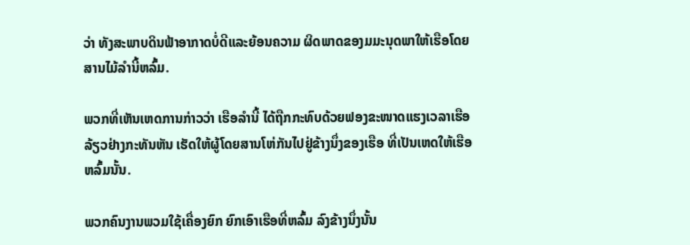ວ່າ ທັງສະພາບດິນຟ້າອາກາດບໍ່ດີແລະຍ້ອນຄວາມ ຜິດພາດຂອງມມະນຸດພາໃຫ້ເຮືອໂດຍສານໄມ້ລຳນີ້ຫລົ້ມ.

ພວກທີ່ເຫັນເຫດການກ່າວວ່າ ເຮືອລຳນີ້ ໄດ້ຖືກກະທົບດ້ວຍຟອງຂະໜາດແຮງເວລາເຮືອ ລ້ຽວຢ່າງກະທັນຫັນ ເຮັດໃຫ້ຜູ້ໂດຍສານໂຫ່ກັນໄປຢູ່ຂ້າງນຶ່ງຂອງເຮືອ ທີ່ເປັນເຫດໃຫ້ເຮືອ ຫລົ້ມນັ້ນ.

ພວກຄົນງານພວມໃຊ້ເຄື່ອງຍົກ ຍົກເອົາເຮືອທີ່ຫລົ້ມ ລົງຂ້າງນຶ່ງນັ້ນ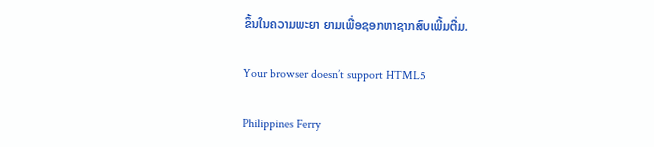ຂຶ້ນໃນຄວາມພະຍາ ຍາມເພື່ອຊອກຫາຊາກສົບເພີ້ມຕື່ມ.

Your browser doesn’t support HTML5

Philippines Ferry